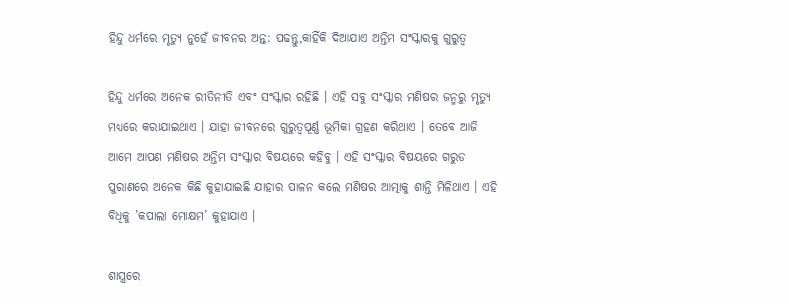ହିନ୍ଦୁ ଧର୍ମରେ ମୃତ୍ୟୁ ନୁହେଁ ଜୀବନର ଅନ୍ତ: ପଢନ୍ତୁ,କାହିଁକି ଦିଆଯାଏ ଅନ୍ତିମ ସଂସ୍କାରକୁ ଗୁରୁତ୍ବ

ହିନ୍ଦୁ ଧର୍ମରେ ଅନେକ ରୀତିନୀତି ଏବଂ ସଂସ୍କାର ରହିଛି । ଏହି ସବୁ ସଂସ୍କାର ମଣିଷର ଜନ୍ମରୁ ମୃତ୍ୟୁ ମଧ୍ୟରେ କରାଯାଇଥାଏ । ଯାହା ଜୀବନରେ ଗୁରୁତ୍ବପୂର୍ଣ୍ଣ ଭୂମିକା ଗ୍ରହଣ କରିଥାଏ । ତେବେ ଆଜି ଆମେ ଆପଣ ମଣିଷର ଅନ୍ତିମ ସଂସ୍କାର ବିଷୟରେ କହିବୁ । ଏହି ସଂସ୍କାର ବିଷୟରେ ଗରୁଡ ପୁରାଣରେ ଅନେକ କିଛି କୁହାଯାଇଛି ଯାହାର ପାଳନ କଲେ ମଣିଷର ଆତ୍ମାକୁ ଶାନ୍ତି ମିଳିଥାଏ । ଏହି ବିଧିକୁ ’କପାଲା ମୋକ୍ଷମ’ କୁହାଯାଏ ।

ଶାସ୍ତ୍ରରେ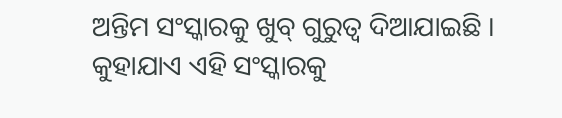ଅନ୍ତିମ ସଂସ୍କାରକୁ ଖୁବ୍ ଗୁରୁତ୍ବ ଦିଆଯାଇଛି । କୁହାଯାଏ ଏହି ସଂସ୍କାରକୁ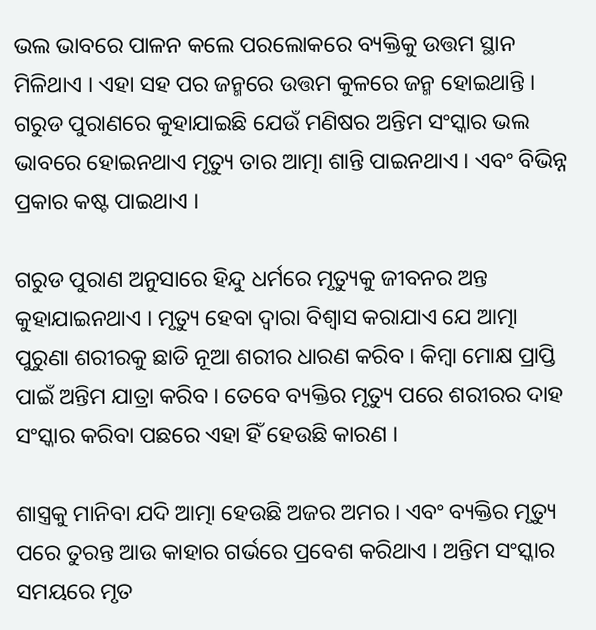ଭଲ ଭାବରେ ପାଳନ କଲେ ପରଲୋକରେ ବ୍ୟକ୍ତିକୁ ଉତ୍ତମ ସ୍ଥାନ ମିଳିଥାଏ । ଏହା ସହ ପର ଜନ୍ମରେ ଉତ୍ତମ କୁଳରେ ଜନ୍ମ ହୋଇଥାନ୍ତି । ଗରୁଡ ପୁରାଣରେ କୁହାଯାଇଛି ଯେଉଁ ମଣିଷର ଅନ୍ତିମ ସଂସ୍କାର ଭଲ ଭାବରେ ହୋଇନଥାଏ ମୃତ୍ୟୁ ତାର ଆତ୍ମା ଶାନ୍ତି ପାଇନଥାଏ । ଏବଂ ବିଭିନ୍ନ ପ୍ରକାର କଷ୍ଟ ପାଇଥାଏ ।

ଗରୁଡ ପୁରାଣ ଅନୁସାରେ ହିନ୍ଦୁ ଧର୍ମରେ ମୃତ୍ୟୁକୁ ଜୀବନର ଅନ୍ତ କୁହାଯାଇନଥାଏ । ମୃତ୍ୟୁ ହେବା ଦ୍ବାରା ବିଶ୍ବାସ କରାଯାଏ ଯେ ଆତ୍ମା ପୁରୁଣା ଶରୀରକୁ ଛାଡି ନୂଆ ଶରୀର ଧାରଣ କରିବ । କିମ୍ବା ମୋକ୍ଷ ପ୍ରାପ୍ତି ପାଇଁ ଅନ୍ତିମ ଯାତ୍ରା କରିବ । ତେବେ ବ୍ୟକ୍ତିର ମୃତ୍ୟୁ ପରେ ଶରୀରର ଦାହ ସଂସ୍କାର କରିବା ପଛରେ ଏହା ହିଁ ହେଉଛି କାରଣ ।

ଶାସ୍ତ୍ରକୁ ମାନିବା ଯଦି ଆତ୍ମା ହେଉଛି ଅଜର ଅମର । ଏବଂ ବ୍ୟକ୍ତିର ମୃତ୍ୟୁ ପରେ ତୁରନ୍ତ ଆଉ କାହାର ଗର୍ଭରେ ପ୍ରବେଶ କରିଥାଏ । ଅନ୍ତିମ ସଂସ୍କାର ସମୟରେ ମୃତ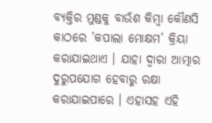ବ୍ୟକ୍ତିର ମୁଣ୍ଡକୁ ବାଉଁଶ କିମ୍ବା କୌଣସି କାଠରେ ’କପାଲା ମୋକ୍ଷମ’ କ୍ରିୟା କରାଯାଇଥାଏ । ଯାହା ଦ୍ବାରା ଆତ୍ମାର ଦୁରୁପଯୋଗ ହେବାରୁ ରକ୍ଷା କରାଯାଇପାରେ । ଏହାସହ ଏହି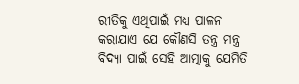ରୀତିକୁ ଏଥିପାଇଁ ମଧ୍ୟ ପାଳନ କରାଯାଏ ଯେ କୌଣସି ତନ୍ତ୍ର ମନ୍ତ୍ର ବିଦ୍ୟା ପାଇଁ ସେହି ଆତ୍ମାକୁ ଯେମିତି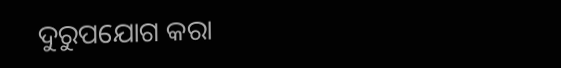ଦୁରୁପଯୋଗ କରା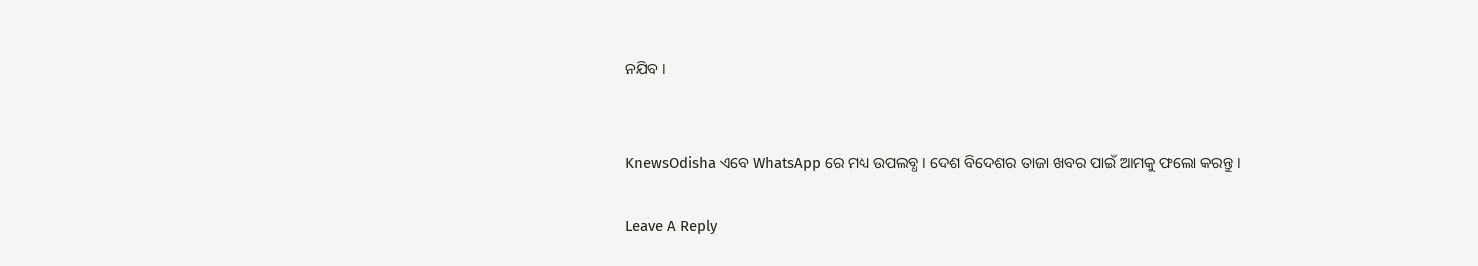ନଯିବ ।


KnewsOdisha ଏବେ WhatsApp ରେ ମଧ୍ୟ ଉପଲବ୍ଧ । ଦେଶ ବିଦେଶର ତାଜା ଖବର ପାଇଁ ଆମକୁ ଫଲୋ କରନ୍ତୁ ।

Leave A Reply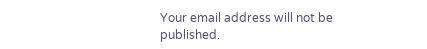Your email address will not be published.